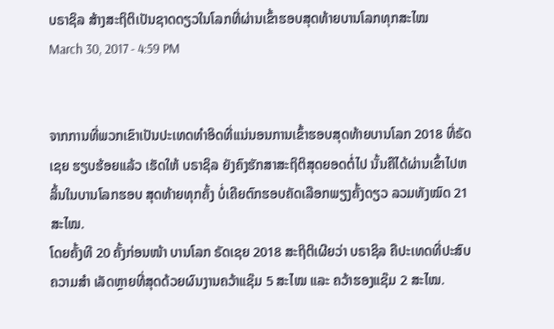ບຣາຊິລ ສ້າງສະຖິຕິເປັນຊາດດຽວໃນໂລກທີ່ຜ່ານເຂົ້າຮອບສຸດທ້າຍບານໂລກທຸກສະໄໝ
March 30, 2017 - 4:59 PM


ຈາກການທີ່ພວກເຂົາເປັນປະເທດທຳອິດທີ່ແນ່ນອນການເຂົ້າຮອບສຸດທ້າຍບານໂລກ 2018 ທີ່ຣັດເຊຍ ຮຽບຮ້ອຍແລ້ວ ເຮັດໃຫ້ ບຣາຊິລ ຍັງຄົງຮັກສາສະຖິຕິສຸດຍອດຕໍ່ໄປ ນັ້ນຄືໄດ້ຜ່ານເຂົ້າໄປຫລິ້ນໃນບານໂລກຮອບ ສຸດທ້າຍທຸກຄັ້ງ ບໍ່ເຄີຍຕົກຮອບຄັດເລືອກພຽງຄັ້ງດຽວ ລວມທັງໝົດ 21 ສະໄໝ.
ໂດຍຄັ້ງທີ 20 ຄັ້ງກ່ອນໜ້າ ບານໂລກ ຣັດເຊຍ 2018 ສະຖິຕິເຜີຍວ່າ ບຣາຊິລ ຄືປະເທດທີ່ປະສົບຄວາມສຳ ເລັດຫຼາຍທີ່ສຸດດ້ວຍຜົນງານຄວ້າແຊ໊ມ 5 ສະໄໝ ແລະ ຄວ້າຮອງແຊ໊ມ 2 ສະໄໝ.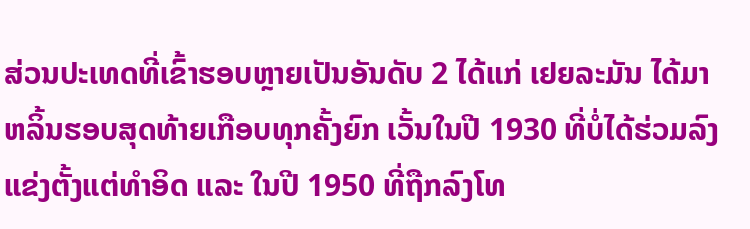ສ່ວນປະເທດທີ່ເຂົ້າຮອບຫຼາຍເປັນອັນດັບ 2 ໄດ້ແກ່ ເຢຍລະມັນ ໄດ້ມາຫລິ້ນຮອບສຸດທ້າຍເກືອບທຸກຄັ້ງຍົກ ເວັ້ນໃນປີ 1930 ທີ່ບໍ່ໄດ້ຮ່ວມລົງແຂ່ງຕັ້ງແຕ່ທຳອິດ ແລະ ໃນປີ 1950 ທີ່ຖືກລົງໂທ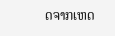ດຈາກເຫດ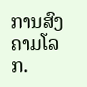ການສົງຄາມໂລກ.